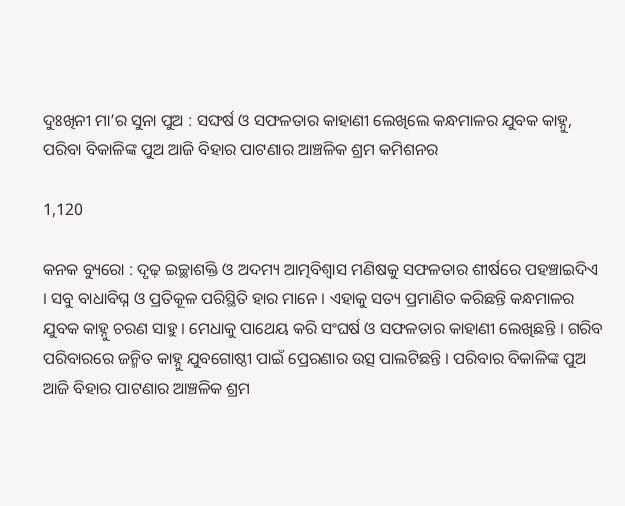ଦୁଃଖିନୀ ମା’ର ସୁନା ପୁଅ : ସଙ୍ଘର୍ଷ ଓ ସଫଳତାର କାହାଣୀ ଲେଖିଲେ କନ୍ଧମାଳର ଯୁବକ କାହ୍ନୁ, ପରିବା ବିକାଳିଙ୍କ ପୁଅ ଆଜି ବିହାର ପାଟଣାର ଆଞ୍ଚଳିକ ଶ୍ରମ କମିଶନର

1,120

କନକ ବ୍ୟୁରୋ : ଦୃଢ଼ ଇଚ୍ଛାଶକ୍ତି ଓ ଅଦମ୍ୟ ଆତ୍ମବିଶ୍ୱାସ ମଣିଷକୁ ସଫଳତାର ଶୀର୍ଷରେ ପହଞ୍ଚାଇଦିଏ । ସବୁ ବାଧାବିଘ୍ନ ଓ ପ୍ରତିକୂଳ ପରିସ୍ଥିତି ହାର ମାନେ । ଏହାକୁ ସତ୍ୟ ପ୍ରମାଣିତ କରିଛନ୍ତି କନ୍ଧମାଳର ଯୁବକ କାହ୍ନୁ ଚରଣ ସାହୁ । ମେଧାକୁ ପାଥେୟ କରି ସଂଘର୍ଷ ଓ ସଫଳତାର କାହାଣୀ ଲେଖିଛନ୍ତି । ଗରିବ ପରିବାରରେ ଜନ୍ମିତ କାହ୍ନୁ ଯୁବଗୋଷ୍ଠୀ ପାଇଁ ପ୍ରେରଣାର ଉତ୍ସ ପାଲଟିଛନ୍ତି । ପରିବାର ବିକାଳିଙ୍କ ପୁଅ ଆଜି ବିହାର ପାଟଣାର ଆଞ୍ଚଳିକ ଶ୍ରମ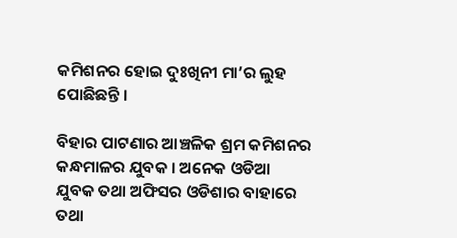କମିଶନର ହୋଇ ଦୁଃଖିନୀ ମା’ର ଲୁହ ପୋଛିଛନ୍ତି ।

ବିହାର ପାଟଣାର ଆଞ୍ଚଳିକ ଶ୍ରମ କମିଶନର କନ୍ଧମାଳର ଯୁବକ । ଅନେକ ଓଡିଆ ଯୁବକ ତଥା ଅଫିସର ଓଡିଶାର ବାହାରେ ତଥା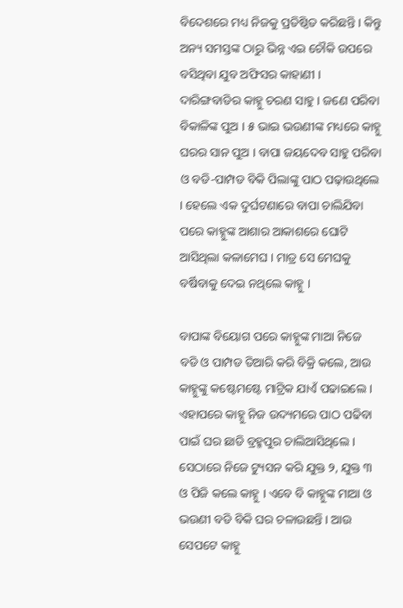ବିଦେଶରେ ମଧ୍ୟ ନିଜକୁ ପ୍ରତିଷ୍ଠିତ କରିଛନ୍ତି । କିନ୍ତୁ ଅନ୍ୟ ସମସ୍ତଙ୍କ ଠାରୁ ଭିନ୍ନ ଏଇ ଚୌକି ଉପରେ ବସିଥିବା ଯୁବ ଅଫିସର କାହାଣୀ । ଦାରିଙ୍ଗବାଡିର କାହ୍ନୁ ଚରଣ ସାହୁ । ଜଣେ ପରିବା ବିକାଳିଙ୍କ ପୁଅ । ୫ ଭାଇ ଭଉଣୀଙ୍କ ମଧ୍ୟରେ କାହ୍ନୁ ଘରର ସାନ ପୁଅ । ବାପା ଜୟଦେବ ସାହୁ ପରିବା ଓ ବଡି-ପାମ୍ପଡ ବିକି ପିଲାଙ୍କୁ ପାଠ ପଢ଼ାଉଥିଲେ । ହେଲେ ଏକ ଦୁର୍ଘଟଣାରେ ବାପା ଚାଲିଯିବା ପରେ କାହ୍ନୁଙ୍କ ଆଶାର ଆକାଶରେ ଘୋଟି ଆସିଥିଲା କଳାମେଘ । ମାତ୍ର ସେ ମେଘକୁ ବର୍ଷିବାକୁ ଦେଇ ନଥିଲେ କାହ୍ନୁ ।

ବାପାଙ୍କ ବିୟୋଗ ପରେ କାହ୍ନୁଙ୍କ ମାଆ ନିଜେ ବଡି ଓ ପାମ୍ପଡ ତିଆରି କରି ବିକ୍ରି କଲେ, ଆଉ କାହ୍ନୁଙ୍କୁ କଷ୍ଟେମଷ୍ଟେ ମାଟ୍ରିକ ଯାଏଁ ପଢାଇଲେ । ଏହାପରେ କାହ୍ନୁ ନିଜ ଉଦ୍ୟମରେ ପାଠ ପଢିବା ପାଇଁ ଘର ଛାଡି ବ୍ରହ୍ମପୁର ଚାଲିଆସିଥିଲେ । ସେଠାରେ ନିଜେ ଟ୍ୟୁସନ କରି ଯୁକ୍ତ ୨, ଯୁକ୍ତ ୩ ଓ ପିଜି କଲେ କାହ୍ନୁ । ଏବେ ବି କାହ୍ନୁଙ୍କ ମାଆ ଓ ଭଉଣୀ ବଡି ବିକି ଘର ଚଳାଉଛନ୍ତି । ଆଉ ସେପଟେ କାହ୍ନୁ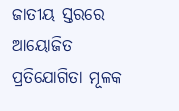ଜାତୀୟ ସ୍ତରରେ ଆୟୋଜିତ ପ୍ରତିଯୋଗିତା ମୂଳକ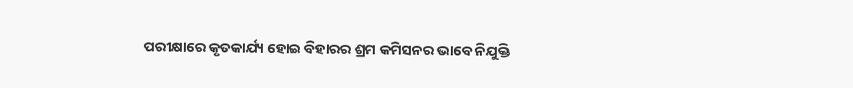ପରୀକ୍ଷାରେ କୃତକାର୍ଯ୍ୟ ହୋଇ ବିହାରର ଶ୍ରମ କମିସନର ଭାବେ ନିଯୁକ୍ତି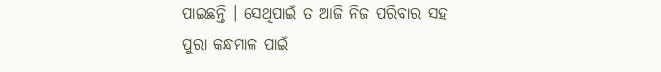ପାଇଛନ୍ତି । ସେଥିପାଇଁ ତ ଆଜି ନିଜ ପରିବାର ସହ ପୁରା କନ୍ଧମାଳ ପାଇଁ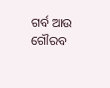ଗର୍ବ ଆଉ ଗୌରବ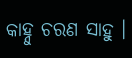କାହ୍ନୁ ଚରଣ ସାହୁ ।